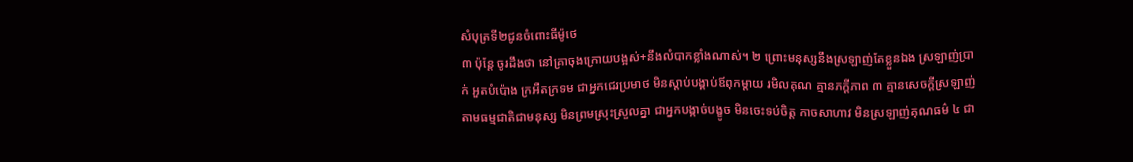សំបុត្រទី២ជូនចំពោះធីម៉ូថេ
៣ ប៉ុន្តែ ចូរដឹងថា នៅគ្រាចុងក្រោយបង្អស់+នឹងលំបាកខ្លាំងណាស់។ ២ ព្រោះមនុស្សនឹងស្រឡាញ់តែខ្លួនឯង ស្រឡាញ់ប្រាក់ អួតបំប៉ោង ក្រអឺតក្រទម ជាអ្នកជេរប្រមាថ មិនស្ដាប់បង្គាប់ឪពុកម្ដាយ រមិលគុណ គ្មានភក្ដីភាព ៣ គ្មានសេចក្ដីស្រឡាញ់តាមធម្មជាតិជាមនុស្ស មិនព្រមស្រុះស្រួលគ្នា ជាអ្នកបង្កាច់បង្ខូច មិនចេះទប់ចិត្ត កាចសាហាវ មិនស្រឡាញ់គុណធម៌ ៤ ជា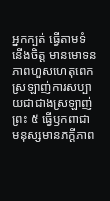អ្នកក្បត់ ធ្វើតាមទំនើងចិត្ត មានមោទនភាពហួសហេតុពេក ស្រឡាញ់ការសប្បាយជាជាងស្រឡាញ់ព្រះ ៥ ធ្វើឫកពាជាមនុស្សមានភក្ដីភាព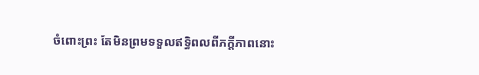ចំពោះព្រះ តែមិនព្រមទទួលឥទ្ធិពលពីភក្ដីភាពនោះ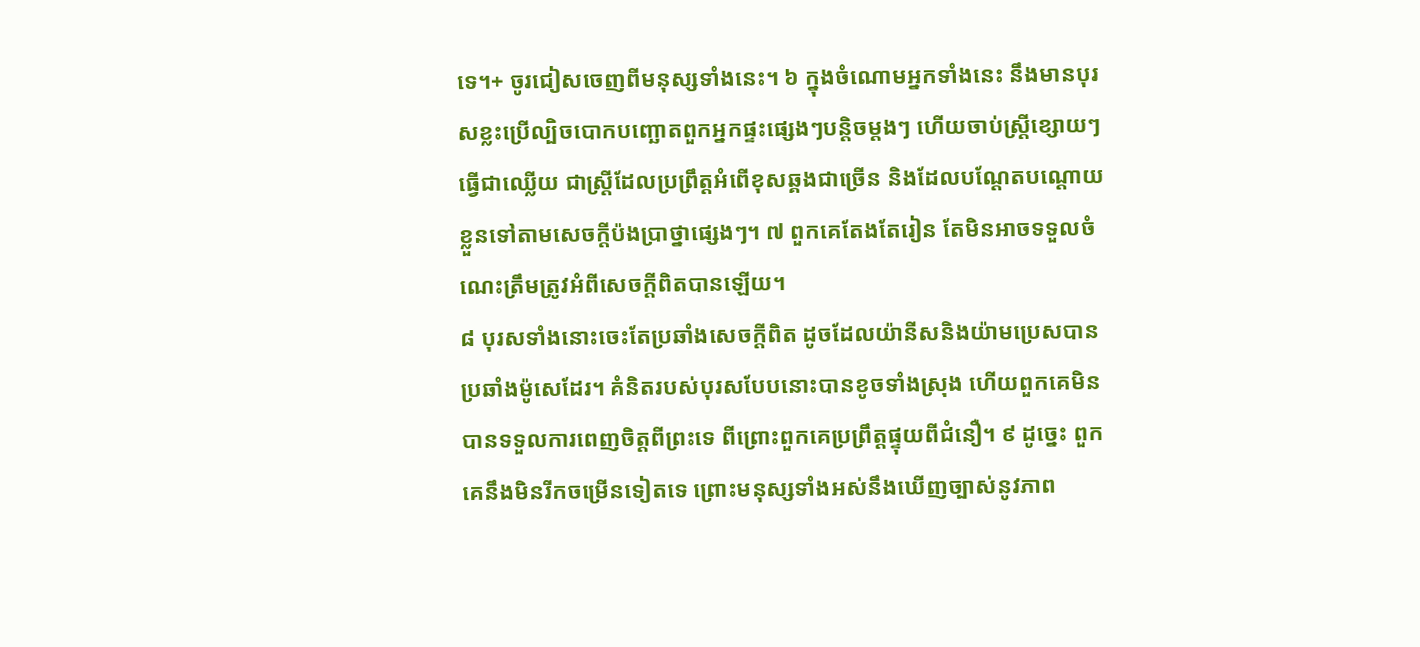ទេ។+ ចូរជៀសចេញពីមនុស្សទាំងនេះ។ ៦ ក្នុងចំណោមអ្នកទាំងនេះ នឹងមានបុរសខ្លះប្រើល្បិចបោកបញ្ឆោតពួកអ្នកផ្ទះផ្សេងៗបន្តិចម្ដងៗ ហើយចាប់ស្ត្រីខ្សោយៗធ្វើជាឈ្លើយ ជាស្ត្រីដែលប្រព្រឹត្តអំពើខុសឆ្គងជាច្រើន និងដែលបណ្ដែតបណ្ដោយខ្លួនទៅតាមសេចក្ដីប៉ងប្រាថ្នាផ្សេងៗ។ ៧ ពួកគេតែងតែរៀន តែមិនអាចទទួលចំណេះត្រឹមត្រូវអំពីសេចក្ដីពិតបានឡើយ។
៨ បុរសទាំងនោះចេះតែប្រឆាំងសេចក្ដីពិត ដូចដែលយ៉ានីសនិងយ៉ាមប្រេសបានប្រឆាំងម៉ូសេដែរ។ គំនិតរបស់បុរសបែបនោះបានខូចទាំងស្រុង ហើយពួកគេមិនបានទទួលការពេញចិត្តពីព្រះទេ ពីព្រោះពួកគេប្រព្រឹត្តផ្ទុយពីជំនឿ។ ៩ ដូច្នេះ ពួកគេនឹងមិនរីកចម្រើនទៀតទេ ព្រោះមនុស្សទាំងអស់នឹងឃើញច្បាស់នូវភាព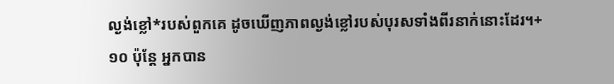ល្ងង់ខ្លៅ*របស់ពួកគេ ដូចឃើញភាពល្ងង់ខ្លៅរបស់បុរសទាំងពីរនាក់នោះដែរ។+ ១០ ប៉ុន្តែ អ្នកបាន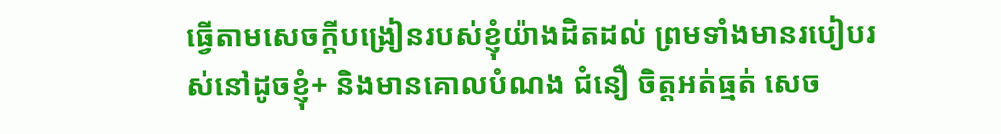ធ្វើតាមសេចក្ដីបង្រៀនរបស់ខ្ញុំយ៉ាងដិតដល់ ព្រមទាំងមានរបៀបរស់នៅដូចខ្ញុំ+ និងមានគោលបំណង ជំនឿ ចិត្តអត់ធ្មត់ សេច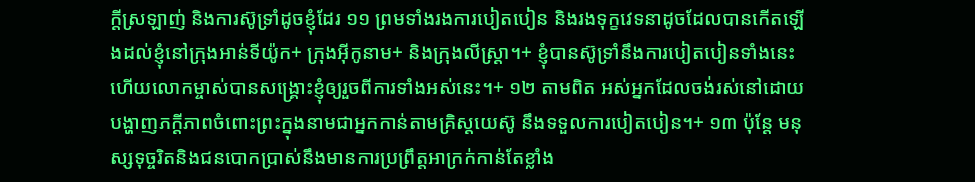ក្ដីស្រឡាញ់ និងការស៊ូទ្រាំដូចខ្ញុំដែរ ១១ ព្រមទាំងរងការបៀតបៀន និងរងទុក្ខវេទនាដូចដែលបានកើតឡើងដល់ខ្ញុំនៅក្រុងអាន់ទីយ៉ូក+ ក្រុងអ៊ីកូនាម+ និងក្រុងលីស្ត្រា។+ ខ្ញុំបានស៊ូទ្រាំនឹងការបៀតបៀនទាំងនេះ ហើយលោកម្ចាស់បានសង្គ្រោះខ្ញុំឲ្យរួចពីការទាំងអស់នេះ។+ ១២ តាមពិត អស់អ្នកដែលចង់រស់នៅដោយបង្ហាញភក្ដីភាពចំពោះព្រះក្នុងនាមជាអ្នកកាន់តាមគ្រិស្តយេស៊ូ នឹងទទួលការបៀតបៀន។+ ១៣ ប៉ុន្តែ មនុស្សទុច្ចរិតនិងជនបោកប្រាស់នឹងមានការប្រព្រឹត្តអាក្រក់កាន់តែខ្លាំង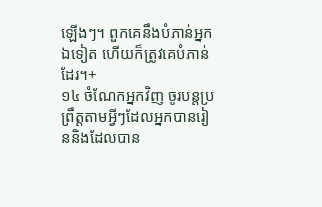ឡើងៗ។ ពួកគេនឹងបំភាន់អ្នកឯទៀត ហើយក៏ត្រូវគេបំភាន់ដែរ។+
១៤ ចំណែកអ្នកវិញ ចូរបន្តប្រព្រឹត្តតាមអ្វីៗដែលអ្នកបានរៀននិងដែលបាន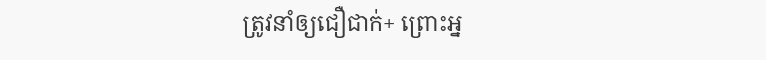ត្រូវនាំឲ្យជឿជាក់+ ព្រោះអ្ន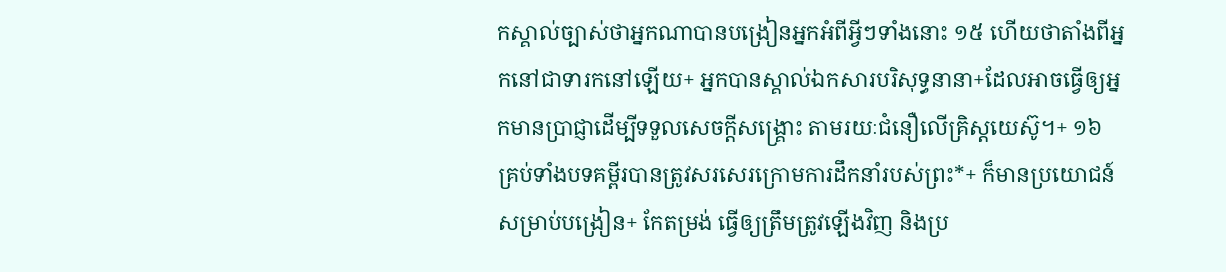កស្គាល់ច្បាស់ថាអ្នកណាបានបង្រៀនអ្នកអំពីអ្វីៗទាំងនោះ ១៥ ហើយថាតាំងពីអ្នកនៅជាទារកនៅឡើយ+ អ្នកបានស្គាល់ឯកសារបរិសុទ្ធនានា+ដែលអាចធ្វើឲ្យអ្នកមានប្រាជ្ញាដើម្បីទទួលសេចក្ដីសង្គ្រោះ តាមរយៈជំនឿលើគ្រិស្តយេស៊ូ។+ ១៦ គ្រប់ទាំងបទគម្ពីរបានត្រូវសរសេរក្រោមការដឹកនាំរបស់ព្រះ*+ ក៏មានប្រយោជន៍សម្រាប់បង្រៀន+ កែតម្រង់ ធ្វើឲ្យត្រឹមត្រូវឡើងវិញ និងប្រ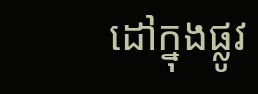ដៅក្នុងផ្លូវ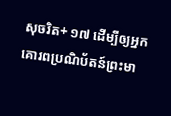សុចរិត+ ១៧ ដើម្បីឲ្យអ្នកគោរពប្រណិប័តន៍ព្រះមា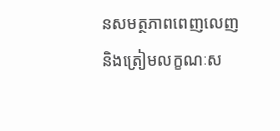នសមត្ថភាពពេញលេញ និងត្រៀមលក្ខណៈស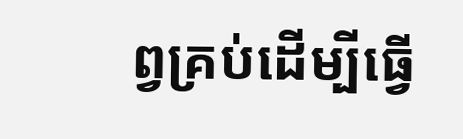ព្វគ្រប់ដើម្បីធ្វើ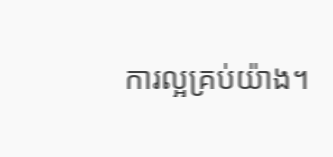ការល្អគ្រប់យ៉ាង។